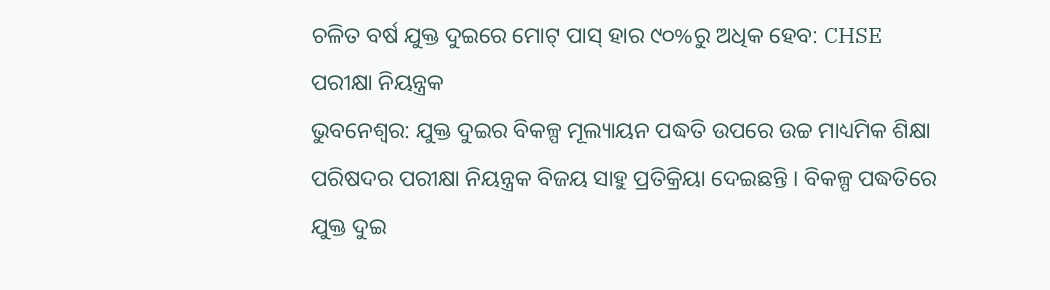ଚଳିତ ବର୍ଷ ଯୁକ୍ତ ଦୁଇରେ ମୋଟ୍ ପାସ୍ ହାର ୯୦%ରୁ ଅଧିକ ହେବ: CHSE ପରୀକ୍ଷା ନିୟନ୍ତ୍ରକ
ଭୁବନେଶ୍ୱର: ଯୁକ୍ତ ଦୁଇର ବିକଳ୍ପ ମୂଲ୍ୟାୟନ ପଦ୍ଧତି ଉପରେ ଉଚ୍ଚ ମାଧ୍ୟମିକ ଶିକ୍ଷା ପରିଷଦର ପରୀକ୍ଷା ନିୟନ୍ତ୍ରକ ବିଜୟ ସାହୁ ପ୍ରତିକ୍ରିୟା ଦେଇଛନ୍ତି । ବିକଳ୍ପ ପଦ୍ଧତିରେ ଯୁକ୍ତ ଦୁଇ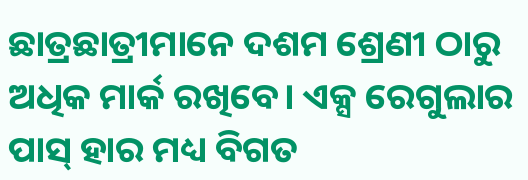ଛାତ୍ରଛାତ୍ରୀମାନେ ଦଶମ ଶ୍ରେଣୀ ଠାରୁ ଅଧିକ ମାର୍କ ରଖିବେ। ଏକ୍ସ ରେଗୁଲାର ପାସ୍ ହାର ମଧ୍ୟ ବିଗତ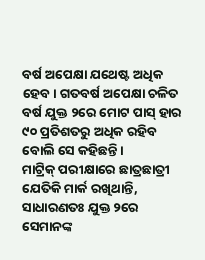ବର୍ଷ ଅପେକ୍ଷା ଯଥେଷ୍ଟ ଅଧିକ ହେବ। ଗତବର୍ଷ ଅପେକ୍ଷା ଚଳିତ ବର୍ଷ ଯୁକ୍ତ ୨ରେ ମୋଟ ପାସ୍ ହାର ୯୦ ପ୍ରତିଶତରୁ ଅଧିକ ରହିବ ବୋଲି ସେ କହିଛନ୍ତି ।
ମାଟ୍ରିକ୍ ପରୀକ୍ଷାରେ ଛାତ୍ରଛାତ୍ରୀ ଯେତିକି ମାର୍କ ରଖିଥାନ୍ତି, ସାଧାରଣତଃ ଯୁକ୍ତ ୨ରେ ସେମାନଙ୍କ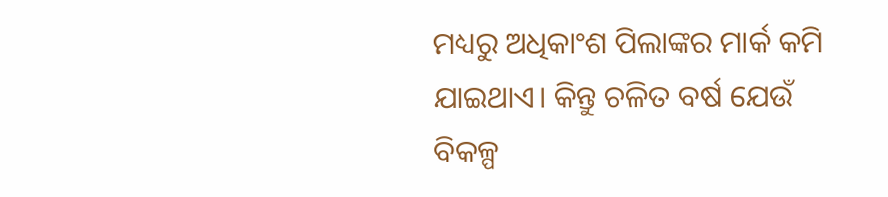ମଧ୍ୟରୁ ଅଧିକାଂଶ ପିଲାଙ୍କର ମାର୍କ କମି ଯାଇଥାଏ। କିନ୍ତୁ ଚଳିତ ବର୍ଷ ଯେଉଁ ବିକଳ୍ପ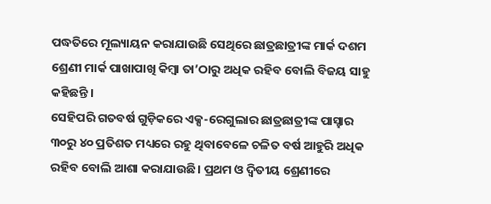ପଦ୍ଧତିରେ ମୂଲ୍ୟାୟନ କରାଯାଉଛି ସେଥିରେ ଛାତ୍ରଛାତ୍ରୀଙ୍କ ମାର୍କ ଦଶମ ଶ୍ରେଣୀ ମାର୍କ ପାଖାପାଖି କିମ୍ବା ତା’ଠାରୁ ଅଧିକ ରହିବ ବୋଲି ବିଜୟ ସାହୁ କହିଛନ୍ତି ।
ସେହିପରି ଗତବର୍ଷ ଗୁଡ଼ିକରେ ଏକ୍ସ-ରେଗୁଲାର ଛାତ୍ରଛାତ୍ରୀଙ୍କ ପାସ୍ହାର ୩୦ରୁ ୪୦ ପ୍ରତିଶତ ମଧ୍ୟରେ ରହୁ ଥିବାବେଳେ ଚଳିତ ବର୍ଷ ଆହୁରି ଅଧିକ ରହିବ ବୋଲି ଆଶା କରାଯାଉଛି। ପ୍ରଥମ ଓ ଦ୍ୱିତୀୟ ଶ୍ରେଣୀରେ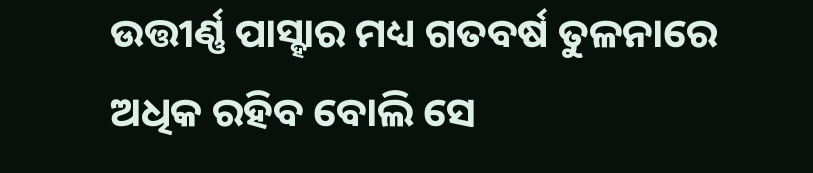ଉତ୍ତୀର୍ଣ୍ଣ ପାସ୍ହାର ମଧ୍ୟ ଗତବର୍ଷ ତୁଳନାରେ ଅଧିକ ରହିବ ବୋଲି ସେ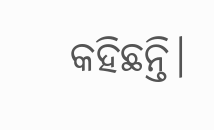କହିଛନ୍ତି।